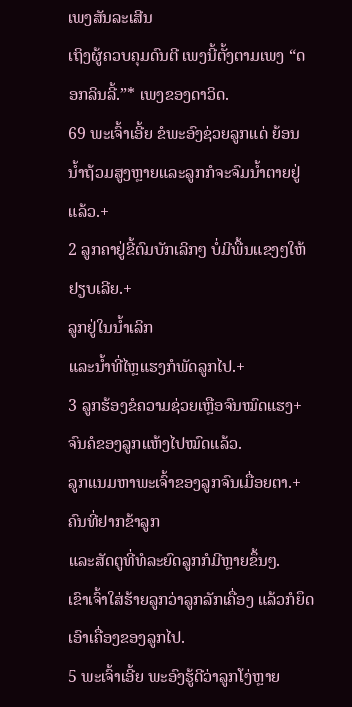ເພງສັນລະເສີນ
ເຖິງຜູ້ຄວບຄຸມດົນຕີ ເພງນີ້ຕັ້ງຕາມເພງ “ດອກລິນລີ້.”* ເພງຂອງດາວິດ.
69 ພະເຈົ້າເອີ້ຍ ຂໍພະອົງຊ່ວຍລູກແດ່ ຍ້ອນນ້ຳຖ້ວມສູງຫຼາຍແລະລູກກໍຈະຈົມນ້ຳຕາຍຢູ່ແລ້ວ.+
2 ລູກຄາຢູ່ຂີ້ຕົມບັກເລິກໆ ບໍ່ມີພື້ນແຂງໆໃຫ້ຢຽບເລີຍ.+
ລູກຢູ່ໃນນ້ຳເລິກ
ແລະນ້ຳທີ່ໄຫຼແຮງກໍພັດລູກໄປ.+
3 ລູກຮ້ອງຂໍຄວາມຊ່ວຍເຫຼືອຈົນໝົດແຮງ+
ຈົນຄໍຂອງລູກແຫ້ງໄປໝົດແລ້ວ.
ລູກແນມຫາພະເຈົ້າຂອງລູກຈົນເມື່ອຍຕາ.+
ຄົນທີ່ຢາກຂ້າລູກ
ແລະສັດຕູທີ່ທໍລະຍົດລູກກໍມີຫຼາຍຂຶ້ນໆ.
ເຂົາເຈົ້າໃສ່ຮ້າຍລູກວ່າລູກລັກເຄື່ອງ ແລ້ວກໍຍຶດເອົາເຄື່ອງຂອງລູກໄປ.
5 ພະເຈົ້າເອີ້ຍ ພະອົງຮູ້ດີວ່າລູກໂງ່ຫຼາຍ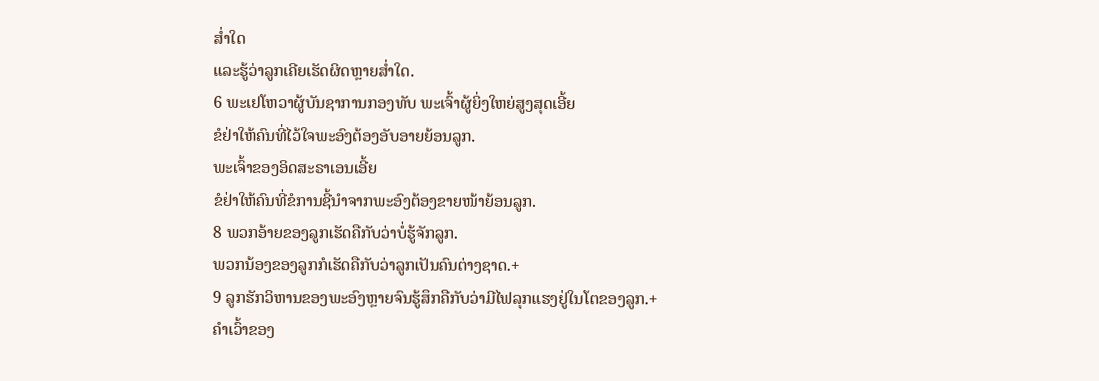ສ່ຳໃດ
ແລະຮູ້ວ່າລູກເຄີຍເຮັດຜິດຫຼາຍສ່ຳໃດ.
6 ພະເຢໂຫວາຜູ້ບັນຊາການກອງທັບ ພະເຈົ້າຜູ້ຍິ່ງໃຫຍ່ສູງສຸດເອີ້ຍ
ຂໍຢ່າໃຫ້ຄົນທີ່ໄວ້ໃຈພະອົງຕ້ອງອັບອາຍຍ້ອນລູກ.
ພະເຈົ້າຂອງອິດສະຣາເອນເອີ້ຍ
ຂໍຢ່າໃຫ້ຄົນທີ່ຂໍການຊີ້ນຳຈາກພະອົງຕ້ອງຂາຍໜ້າຍ້ອນລູກ.
8 ພວກອ້າຍຂອງລູກເຮັດຄືກັບວ່າບໍ່ຮູ້ຈັກລູກ.
ພວກນ້ອງຂອງລູກກໍເຮັດຄືກັບວ່າລູກເປັນຄົນຕ່າງຊາດ.+
9 ລູກຮັກວິຫານຂອງພະອົງຫຼາຍຈົນຮູ້ສຶກຄືກັບວ່າມີໄຟລຸກແຮງຢູ່ໃນໂຕຂອງລູກ.+
ຄຳເວົ້າຂອງ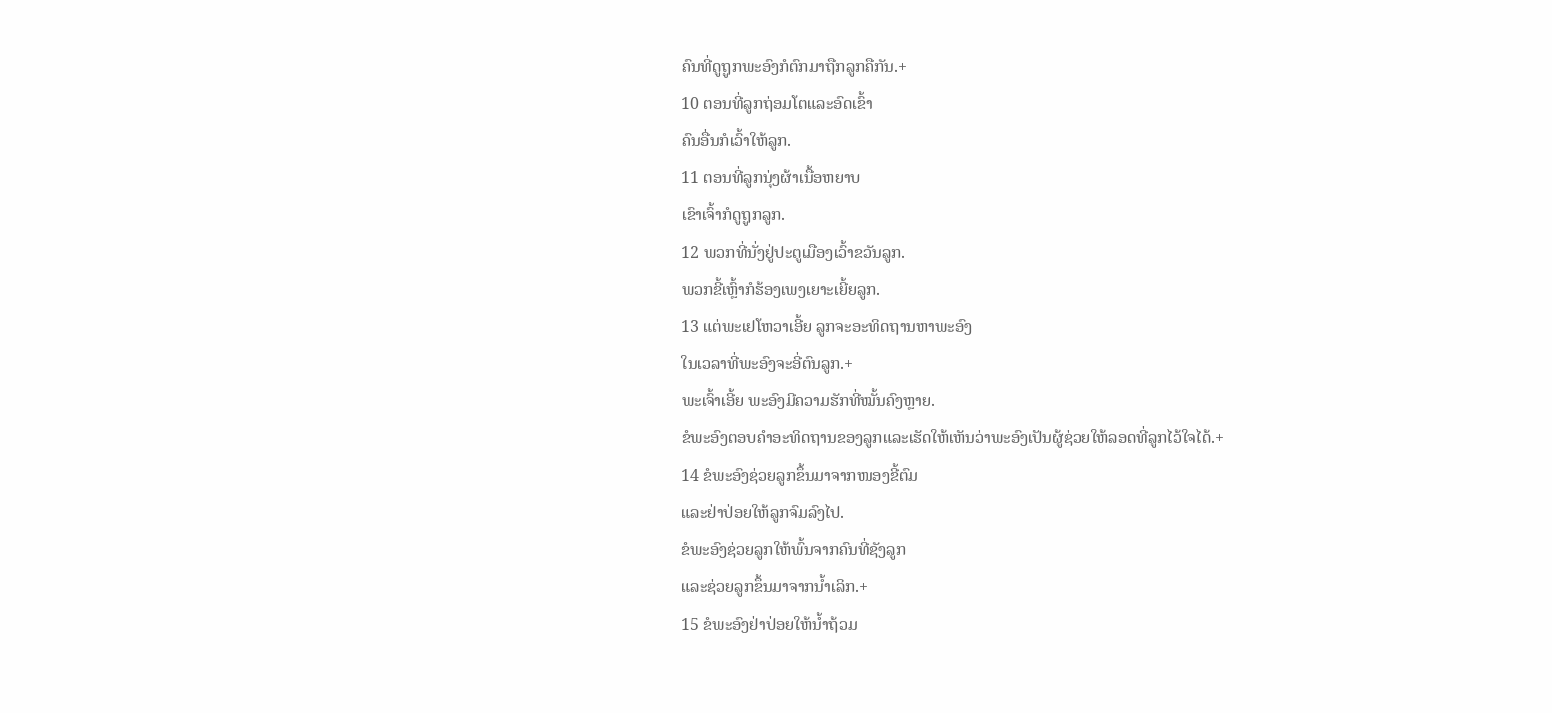ຄົນທີ່ດູຖູກພະອົງກໍຕົກມາຖືກລູກຄືກັນ.+
10 ຕອນທີ່ລູກຖ່ອມໂຕແລະອົດເຂົ້າ
ຄົນອື່ນກໍເວົ້າໃຫ້ລູກ.
11 ຕອນທີ່ລູກນຸ່ງຜ້າເນື້ອຫຍາບ
ເຂົາເຈົ້າກໍດູຖູກລູກ.
12 ພວກທີ່ນັ່ງຢູ່ປະຕູເມືອງເວົ້າຂວັນລູກ.
ພວກຂີ້ເຫຼົ້າກໍຮ້ອງເພງເຍາະເຍີ້ຍລູກ.
13 ແຕ່ພະເຢໂຫວາເອີ້ຍ ລູກຈະອະທິດຖານຫາພະອົງ
ໃນເວລາທີ່ພະອົງຈະອີ່ຕົນລູກ.+
ພະເຈົ້າເອີ້ຍ ພະອົງມີຄວາມຮັກທີ່ໝັ້ນຄົງຫຼາຍ.
ຂໍພະອົງຕອບຄຳອະທິດຖານຂອງລູກແລະເຮັດໃຫ້ເຫັນວ່າພະອົງເປັນຜູ້ຊ່ວຍໃຫ້ລອດທີ່ລູກໄວ້ໃຈໄດ້.+
14 ຂໍພະອົງຊ່ວຍລູກຂຶ້ນມາຈາກໜອງຂີ້ຕົມ
ແລະຢ່າປ່ອຍໃຫ້ລູກຈົມລົງໄປ.
ຂໍພະອົງຊ່ວຍລູກໃຫ້ພົ້ນຈາກຄົນທີ່ຊັງລູກ
ແລະຊ່ວຍລູກຂຶ້ນມາຈາກນ້ຳເລິກ.+
15 ຂໍພະອົງຢ່າປ່ອຍໃຫ້ນ້ຳຖ້ວມ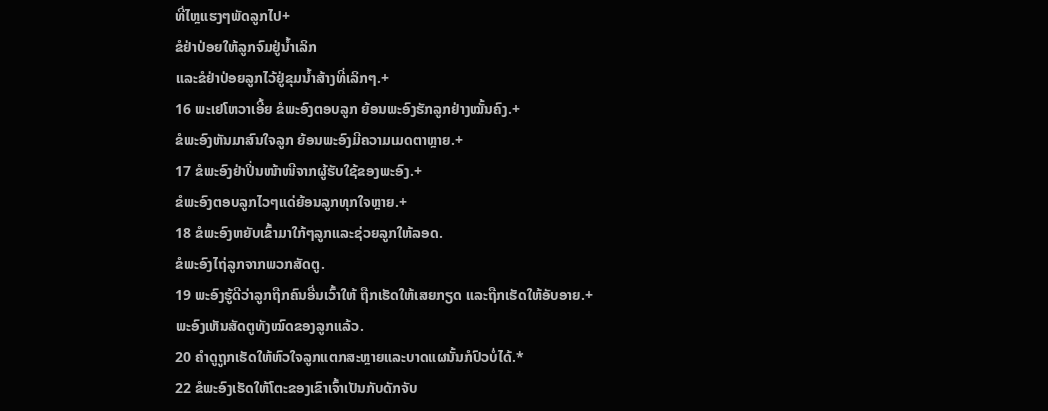ທີ່ໄຫຼແຮງໆພັດລູກໄປ+
ຂໍຢ່າປ່ອຍໃຫ້ລູກຈົມຢູ່ນ້ຳເລິກ
ແລະຂໍຢ່າປ່ອຍລູກໄວ້ຢູ່ຂຸມນ້ຳສ້າງທີ່ເລິກໆ.+
16 ພະເຢໂຫວາເອີ້ຍ ຂໍພະອົງຕອບລູກ ຍ້ອນພະອົງຮັກລູກຢ່າງໝັ້ນຄົງ.+
ຂໍພະອົງຫັນມາສົນໃຈລູກ ຍ້ອນພະອົງມີຄວາມເມດຕາຫຼາຍ.+
17 ຂໍພະອົງຢ່າປິ່ນໜ້າໜີຈາກຜູ້ຮັບໃຊ້ຂອງພະອົງ.+
ຂໍພະອົງຕອບລູກໄວໆແດ່ຍ້ອນລູກທຸກໃຈຫຼາຍ.+
18 ຂໍພະອົງຫຍັບເຂົ້າມາໃກ້ໆລູກແລະຊ່ວຍລູກໃຫ້ລອດ.
ຂໍພະອົງໄຖ່ລູກຈາກພວກສັດຕູ.
19 ພະອົງຮູ້ດີວ່າລູກຖືກຄົນອື່ນເວົ້າໃຫ້ ຖືກເຮັດໃຫ້ເສຍກຽດ ແລະຖືກເຮັດໃຫ້ອັບອາຍ.+
ພະອົງເຫັນສັດຕູທັງໝົດຂອງລູກແລ້ວ.
20 ຄຳດູຖູກເຮັດໃຫ້ຫົວໃຈລູກແຕກສະຫຼາຍແລະບາດແຜນັ້ນກໍປົວບໍ່ໄດ້.*
22 ຂໍພະອົງເຮັດໃຫ້ໂຕະຂອງເຂົາເຈົ້າເປັນກັບດັກຈັບ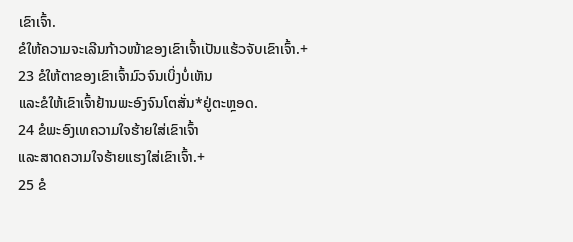ເຂົາເຈົ້າ.
ຂໍໃຫ້ຄວາມຈະເລີນກ້າວໜ້າຂອງເຂົາເຈົ້າເປັນແຮ້ວຈັບເຂົາເຈົ້າ.+
23 ຂໍໃຫ້ຕາຂອງເຂົາເຈົ້າມົວຈົນເບິ່ງບໍ່ເຫັນ
ແລະຂໍໃຫ້ເຂົາເຈົ້າຢ້ານພະອົງຈົນໂຕສັ່ນ*ຢູ່ຕະຫຼອດ.
24 ຂໍພະອົງເທຄວາມໃຈຮ້າຍໃສ່ເຂົາເຈົ້າ
ແລະສາດຄວາມໃຈຮ້າຍແຮງໃສ່ເຂົາເຈົ້າ.+
25 ຂໍ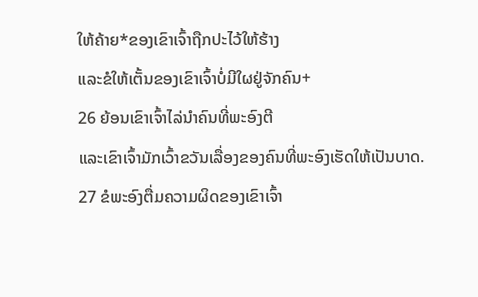ໃຫ້ຄ້າຍ*ຂອງເຂົາເຈົ້າຖືກປະໄວ້ໃຫ້ຮ້າງ
ແລະຂໍໃຫ້ເຕັ້ນຂອງເຂົາເຈົ້າບໍ່ມີໃຜຢູ່ຈັກຄົນ+
26 ຍ້ອນເຂົາເຈົ້າໄລ່ນຳຄົນທີ່ພະອົງຕີ
ແລະເຂົາເຈົ້າມັກເວົ້າຂວັນເລື່ອງຂອງຄົນທີ່ພະອົງເຮັດໃຫ້ເປັນບາດ.
27 ຂໍພະອົງຕື່ມຄວາມຜິດຂອງເຂົາເຈົ້າ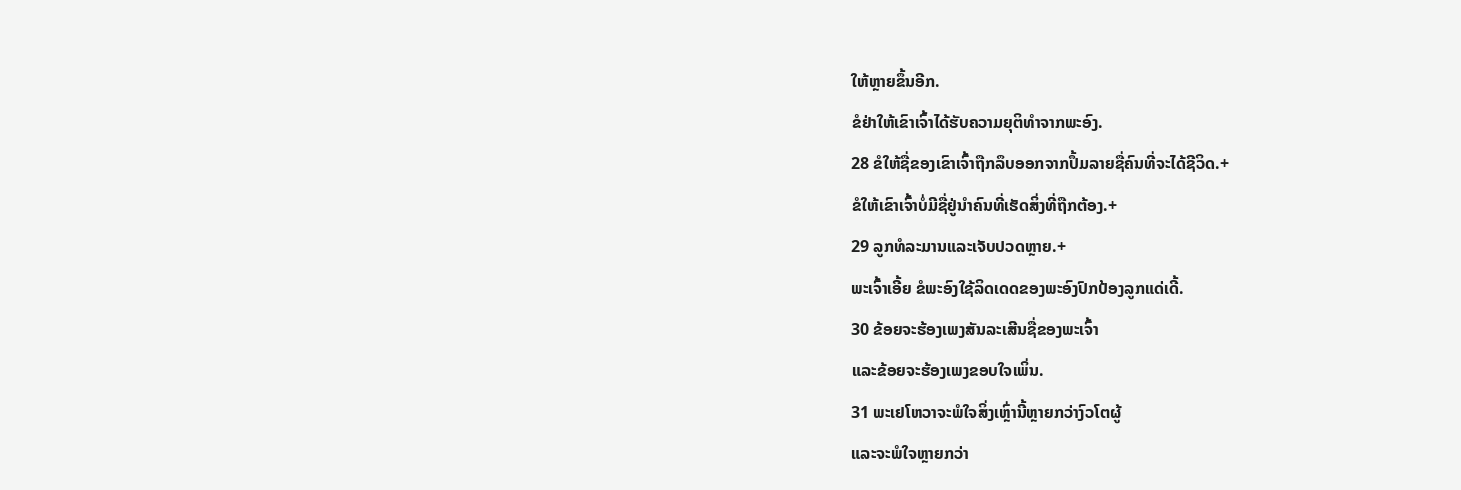ໃຫ້ຫຼາຍຂຶ້ນອີກ.
ຂໍຢ່າໃຫ້ເຂົາເຈົ້າໄດ້ຮັບຄວາມຍຸຕິທຳຈາກພະອົງ.
28 ຂໍໃຫ້ຊື່ຂອງເຂົາເຈົ້າຖືກລຶບອອກຈາກປຶ້ມລາຍຊື່ຄົນທີ່ຈະໄດ້ຊີວິດ.+
ຂໍໃຫ້ເຂົາເຈົ້າບໍ່ມີຊື່ຢູ່ນຳຄົນທີ່ເຮັດສິ່ງທີ່ຖືກຕ້ອງ.+
29 ລູກທໍລະມານແລະເຈັບປວດຫຼາຍ.+
ພະເຈົ້າເອີ້ຍ ຂໍພະອົງໃຊ້ລິດເດດຂອງພະອົງປົກປ້ອງລູກແດ່ເດີ້.
30 ຂ້ອຍຈະຮ້ອງເພງສັນລະເສີນຊື່ຂອງພະເຈົ້າ
ແລະຂ້ອຍຈະຮ້ອງເພງຂອບໃຈເພິ່ນ.
31 ພະເຢໂຫວາຈະພໍໃຈສິ່ງເຫຼົ່ານີ້ຫຼາຍກວ່າງົວໂຕຜູ້
ແລະຈະພໍໃຈຫຼາຍກວ່າ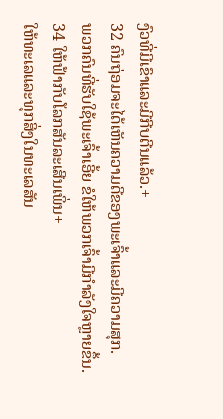ງົວທີ່ມີເຂົາແລະມີກີບຕີນແລ້ວ.+
32 ຄົນຖ່ອມຈະໄດ້ເຫັນຄວາມດີຂອງພະເຈົ້າແລະມີຄວາມສຸກ.
ພວກຄົນທີ່ຮັບໃຊ້ພະເຈົ້າເອີ້ຍ ຂໍໃຫ້ພວກເຈົ້າມີກຳລັງໃຈຫຼາຍຂຶ້ນ.
34 ໃຫ້ຟ້າກັບໂລກສັນລະເສີນເພິ່ນ+
ໃຫ້ທະເລແລະທຸກສິ່ງໃນທະເລສັນ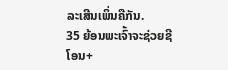ລະເສີນເພິ່ນຄືກັນ.
35 ຍ້ອນພະເຈົ້າຈະຊ່ວຍຊີໂອນ+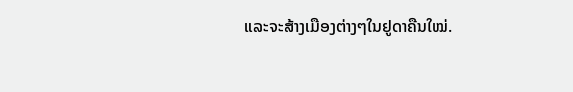ແລະຈະສ້າງເມືອງຕ່າງໆໃນຢູດາຄືນໃໝ່.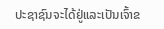ປະຊາຊົນຈະໄດ້ຢູ່ແລະເປັນເຈົ້າຂ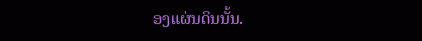ອງແຜ່ນດິນນັ້ນ.